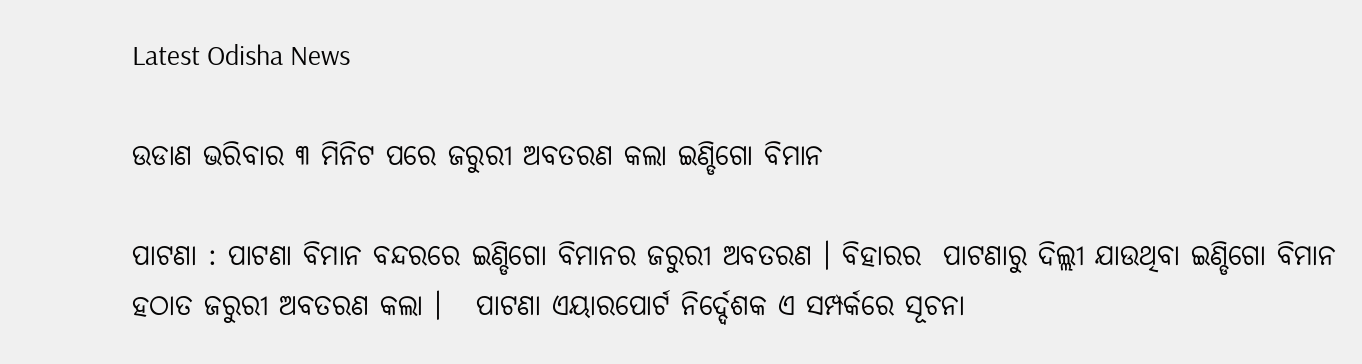Latest Odisha News

ଉଡାଣ ଭରିବାର ୩ ମିନିଟ ପରେ ଜରୁରୀ ଅବତରଣ କଲା ଇଣ୍ଡିଗୋ ବିମାନ

ପାଟଣା : ପାଟଣା ବିମାନ ବନ୍ଦରରେ ଇଣ୍ଡିଗୋ ବିମାନର ଜରୁରୀ ଅବତରଣ । ବିହାରର  ପାଟଣାରୁ ଦିଲ୍ଲୀ ଯାଉଥିବା ଇଣ୍ଡିଗୋ ବିମାନ ହଠାତ ଜରୁରୀ ଅବତରଣ କଲା ।   ପାଟଣା ଏୟାରପୋର୍ଟ ନିର୍ଦ୍ଦେଶକ ଏ ସମ୍ପର୍କରେ ସୂଚନା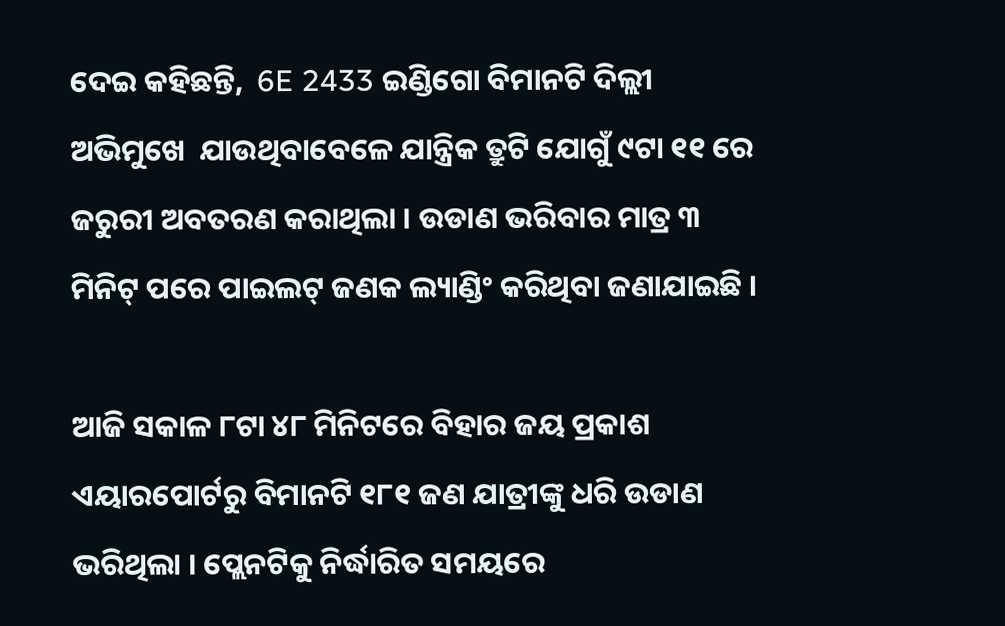ଦେଇ କହିଛନ୍ତି,  6E 2433 ଇଣ୍ଡିଗୋ ବିମାନଟି ଦିଲ୍ଲୀ ଅଭିମୁଖେ  ଯାଉଥିବାବେଳେ ଯାନ୍ତ୍ରିକ ତ୍ରୁଟି ଯୋଗୁଁ ୯ଟା ୧୧ ରେ ଜରୁରୀ ଅବତରଣ କରାଥିଲା । ଉଡାଣ ଭରିବାର ମାତ୍ର ୩ ମିନିଟ୍ ପରେ ପାଇଲଟ୍ ଜଣକ ଲ୍ୟାଣ୍ଡିଂ କରିଥିବା ଜଣାଯାଇଛି ।

ଆଜି ସକାଳ ୮ଟା ୪୮ ମିନିଟରେ ବିହାର ଜୟ ପ୍ରକାଶ ଏୟାରପୋର୍ଟରୁ ବିମାନଟି ୧୮୧ ଜଣ ଯାତ୍ରୀଙ୍କୁ ଧରି ଉଡାଣ ଭରିଥିଲା । ପ୍ଲେନଟିକୁ ନିର୍ଦ୍ଧାରିତ ସମୟରେ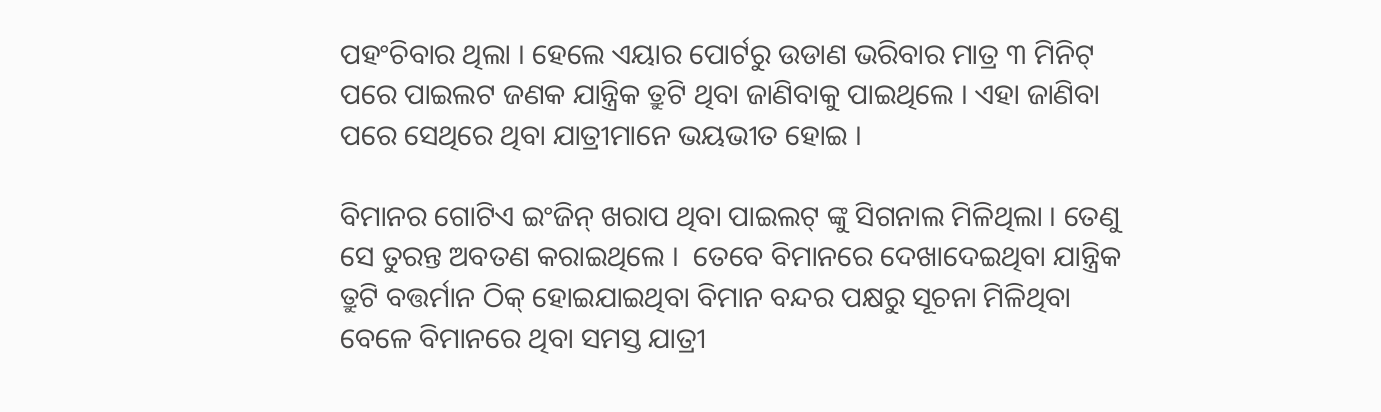ପହଂଚିବାର ଥିଲା । ହେଲେ ଏୟାର ପୋର୍ଟରୁ ଉଡାଣ ଭରିବାର ମାତ୍ର ୩ ମିନିଟ୍ ପରେ ପାଇଲଟ ଜଣକ ଯାନ୍ତ୍ରିକ ତ୍ରୁଟି ଥିବା ଜାଣିବାକୁ ପାଇଥିଲେ । ଏହା ଜାଣିବା ପରେ ସେଥିରେ ଥିବା ଯାତ୍ରୀମାନେ ଭୟଭୀତ ହୋଇ ।

ବିମାନର ଗୋଟିଏ ଇଂଜିନ୍ ଖରାପ ଥିବା ପାଇଲଟ୍ ଙ୍କୁ ସିଗନାଲ ମିଳିଥିଲା । ତେଣୁ ସେ ତୁରନ୍ତ ଅବତଣ କରାଇଥିଲେ ।  ତେବେ ବିମାନରେ ଦେଖାଦେଇଥିବା ଯାନ୍ତ୍ରିକ ତ୍ରୁଟି ବତ୍ତର୍ମାନ ଠିକ୍ ହୋଇଯାଇଥିବା ବିମାନ ବନ୍ଦର ପକ୍ଷରୁ ସୂଚନା ମିଳିଥିବା ବେଳେ ବିମାନରେ ଥିବା ସମସ୍ତ ଯାତ୍ରୀ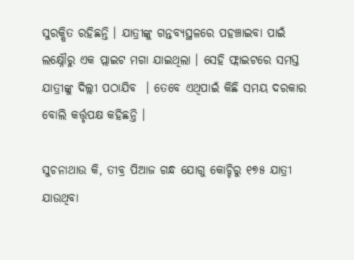ସୁରକ୍ଷିତ ରହିଛନ୍ତି । ଯାତ୍ରୀଙ୍କୁ ଗନ୍ତବ୍ୟସ୍ଥଳରେ ପହଞ୍ଚାଇବା ପାଇଁ ଲକ୍ଷ୍ନୌରୁ ଏକ ପ୍ଲାଇଟ ମଗା ଯାଇଥିଲା । ସେହି ଫ୍ଲାଇଟରେ ସମସ୍ତ ଯାତ୍ରୀଙ୍କୁ ଦିଲ୍ଲୀ ପଠାଯିବ  । ତେବେ ଏଥିପାଇଁ କିଛି ସମୟ ଦରକାର ବୋଲି କର୍ତ୍ତୃପକ୍ଷ କହିଛନ୍ତି ।

ସୁଚନାଥାଉ କି, ତୀବ୍ର ପିଆଜ ଗନ୍ଧ ଯୋଗୁ କୋଚ୍ଚିରୁ ୧୭୫ ଯାତ୍ରୀ  ଯାଉଥିବା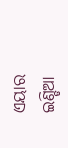ଏୟାର ଇଣ୍ଡିଆ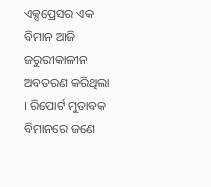ଏକ୍ସପ୍ରେସର ଏକ ବିମାନ ଆଜି ଜରୁରୀକାଳୀନ ଅବତରଣ କରିଥିଲା । ରିପୋର୍ଟ ମୁତାବକ ବିମାନରେ ଜଣେ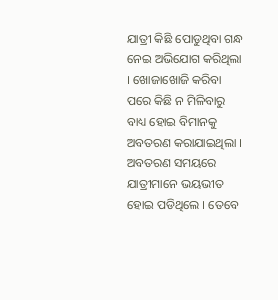ଯାତ୍ରୀ କିଛି ପୋଡୁଥିବା ଗନ୍ଧ ନେଇ ଅଭିଯୋଗ କରିଥିଲା । ଖୋଜାଖୋଜି କରିବା ପରେ କିଛି ନ ମିଳିବାରୁ ବାଧ୍ୟ ହୋଇ ବିମାନକୁ ଅବତରଣ କରାଯାଇଥିଲା । ଅବତରଣ ସମୟରେ ଯାତ୍ରୀମାନେ ଭୟଭୀତ ହୋଇ ପଡିଥିଲେ । ତେବେ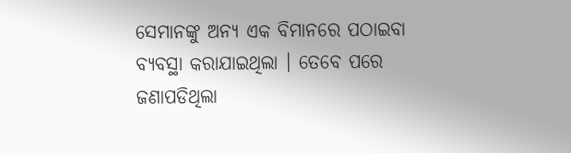ସେମାନଙ୍କୁ ଅନ୍ୟ ଏକ ବିମାନରେ ପଠାଇବା ବ୍ୟବସ୍ଥା କରାଯାଇଥିଲା । ତେବେ ପରେ ଜଣାପଡିଥିଲା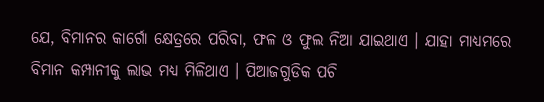ଯେ, ବିମାନର କାର୍ଗୋ କ୍ଷେତ୍ରରେ ପରିବା, ଫଳ ଓ ଫୁଲ ନିଆ ଯାଇଥାଏ । ଯାହା ମାଧ୍ୟମରେ ବିମାନ କମ୍ପାନୀକୁ ଲାଭ ମଧ୍ୟ ମିଳିଥାଏ । ପିଆଜଗୁଡିକ ପଚି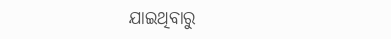ଯାଇଥିବାରୁ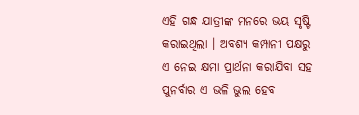ଏହି ଗନ୍ଧ ଯାତ୍ରୀଙ୍କ ମନରେ ଭୟ ସୃଷ୍ଟି କରାଇଥିଲା । ଅବଶ୍ୟ କମ୍ପାନୀ ପକ୍ଷରୁ ଏ ନେଇ କ୍ଷମା ପ୍ରାର୍ଥନା କରାଯିବା ସହ ପୁନର୍ବାର ଏ ଭଳି ଭୁଲ ହେବ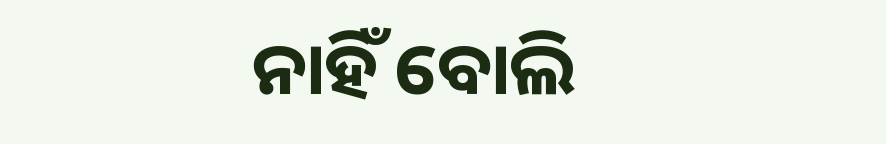ନାହିଁ ବୋଲି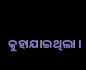କୁହାଯାଇଥିଲା ।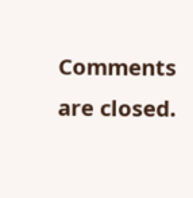Comments are closed.